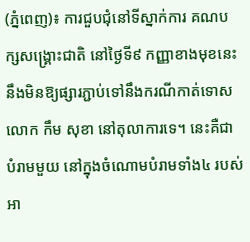(ភ្នំពេញ)៖ ការជួបជុំនៅទីស្នាក់ការ គណបក្សសង្រ្គោះជាតិ នៅថ្ងៃទី៩ កញ្ញាខាងមុខនេះ នឹងមិនឱ្យផ្សារភ្ជាប់ទៅនឹងករណីកាត់ទោស លោក កឹម សុខា នៅតុលាការទេ។ នេះគឺជាបំរាមមួយ នៅក្នុងចំណោមបំរាមទាំង៤ របស់អា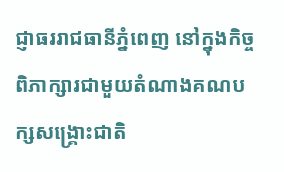ជ្ញាធររាជធានីភ្នំពេញ នៅក្នុងកិច្ចពិភាក្សារជាមួយតំណាងគណបក្សសង្រ្គោះជាតិ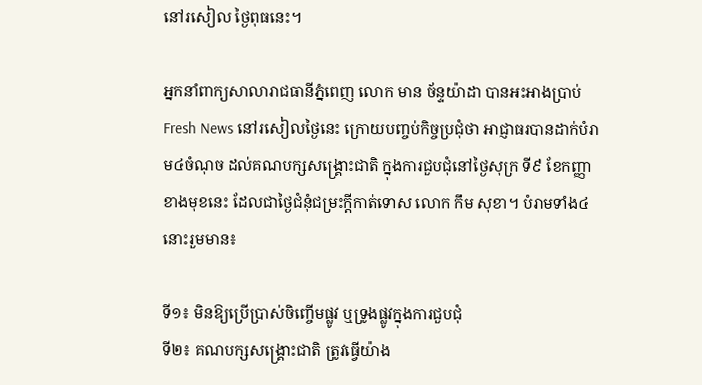នៅរសៀល ថ្ងៃពុធនេះ។

អ្នកនាំពាក្យសាលារាជធានីភ្នំពេញ លោក មាន ច័ន្ទយ៉ាដា បានអះអាងប្រាប់ Fresh News នៅរសៀលថ្ងៃនេះ ក្រោយបញ្ចប់កិច្ចប្រជុំថា អាជ្ញាធរបានដាក់បំរាម៤ចំណុច ដល់គណបក្សសង្រ្គោះជាតិ ក្នុងការជួបជុំនៅថ្ងៃសុក្រ ទី៩ ខែកញ្ញា ខាងមុខនេះ ដែលជាថ្ងៃជំនុំជម្រះក្តីកាត់ទោស លោក កឹម សុខា។ បំរាមទាំង៤នោះរួមមាន៖

ទី១៖ មិនឱ្យប្រើប្រាស់ចិញ្ចើមផ្លូវ ឬទ្រូងផ្លូវក្នុងការជួបជុំ
ទី២៖ គណបក្សសង្រ្គោះជាតិ ត្រូវធ្វើយ៉ាង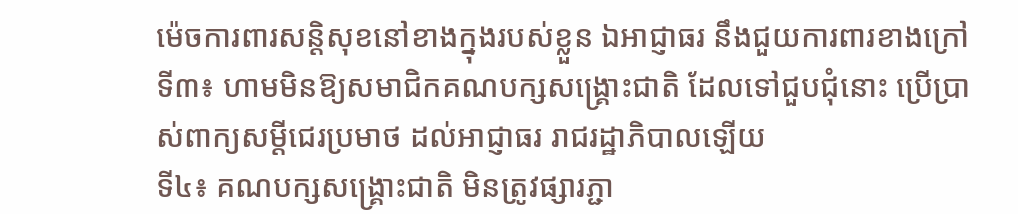ម៉េចការពារសន្តិសុខនៅខាងក្នុងរបស់ខ្លួន ឯអាជ្ញាធរ នឹងជួយការពារខាងក្រៅ
ទី៣៖ ហាមមិនឱ្យសមាជិកគណបក្សសង្រ្គោះជាតិ ដែលទៅជួបជុំនោះ ប្រើប្រាស់ពាក្យសម្តីជេរប្រមាថ ដល់អាជ្ញាធរ រាជរដ្ឋាភិបាលឡើយ
ទី៤៖ គណបក្សសង្រ្គោះជាតិ មិនត្រូវផ្សារភ្ជា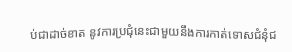ប់ជាដាច់ខាត នូវការប្រជុំនេះជាមួយនឹងការកាត់ទោសជំនុំជ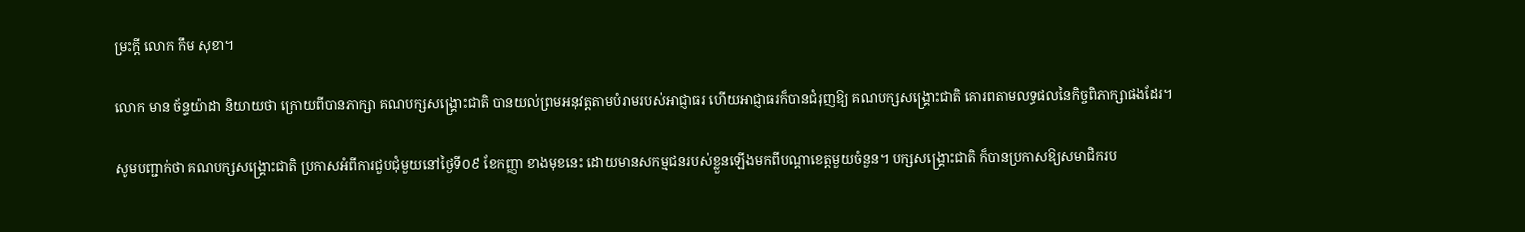ម្រះក្តី លោក កឹម សុខា។

លោក មាន ច័ន្ទយ៉ាដា និយាយថា ក្រោយពីបានភាក្សា គណបក្សសង្រ្គោះជាតិ បានយល់ព្រមអនុវត្តតាមបំរាមរបស់អាជ្ញាធរ ហើយអាជ្ញាធរក៏បានជំរុញឱ្យ គណបក្សសង្រ្គោះជាតិ គោរពតាមលទ្ធផលនៃកិច្ចពិភាក្សាផងដែរ។

សូមបញ្ជាក់ថា គណបក្សសង្រ្គោះជាតិ ប្រកាសអំពីការជួបជុំមួយនៅថ្ងៃទី០៩ ខែកញ្ញា ខាងមុខនេះ ដោយមានសកម្មជនរបស់ខ្លួនឡើងមកពីបណ្តាខេត្តមួយចំនួន។ បក្សសង្រ្គោះជាតិ ក៏បានប្រកាសឱ្យសមាជិករប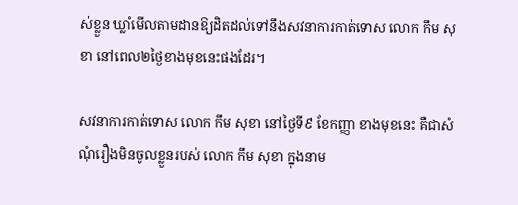ស់ខ្លួន ឃ្លាំមើលតាមដានឱ្យដិតដល់ទៅនឹងសវនាការកាត់ទោស លោក កឹម សុខា នៅពេល២ថ្ងៃខាងមុខនេះផងដែរ។

សវនាការកាត់ទោស លោក កឹម សុខា នៅថ្ងៃទី៩ ខែកញ្ញា ខាងមុខនេះ គឺជាសំណុំរឿងមិនចូលខ្លួនរបស់ លោក កឹម សុខា ក្នុងនាម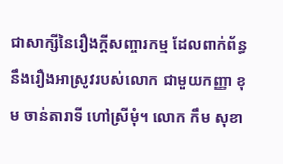ជាសាក្សីនៃរឿងក្តីសញ្ចារកម្ម ដែលពាក់ព័ន្ធនឹងរឿងអាស្រូវរបស់លោក ជាមួយកញ្ញា ខុម ចាន់តារាទី ហៅស្រីមុំ។ លោក កឹម សុខា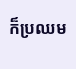ក៏ប្រឈម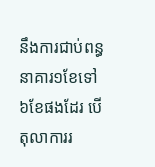នឹងការជាប់ពន្ធនាគារ១ខែទៅ៦ខែផងដែរ បើតុលាការរ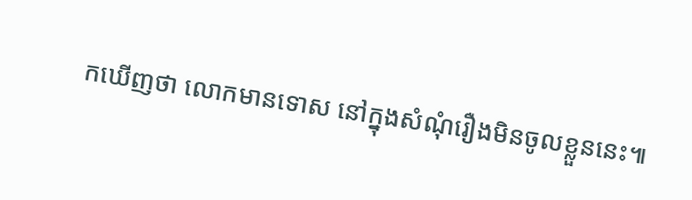កឃើញថា លោកមានទោស នៅក្នុងសំណុំរឿងមិនចូលខ្លួននេះ៕